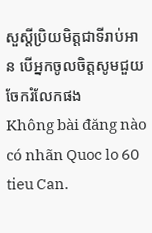សួស្តីប្រិយមិត្តជាទីរាប់អាន បើអ្នកចូលចិត្តសូមជួយចែករំលែកផង
Không bài đăng nào có nhãn Quoc lo 60 tieu Can.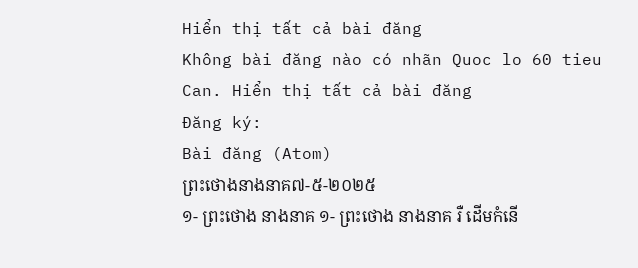Hiển thị tất cả bài đăng
Không bài đăng nào có nhãn Quoc lo 60 tieu Can. Hiển thị tất cả bài đăng
Đăng ký:
Bài đăng (Atom)
ព្រះថោងនាងនាគ៧-៥-២០២៥
១- ព្រះថោង នាងនាគ ១- ព្រះថោង នាងនាគ រឺ ដើមកំនើ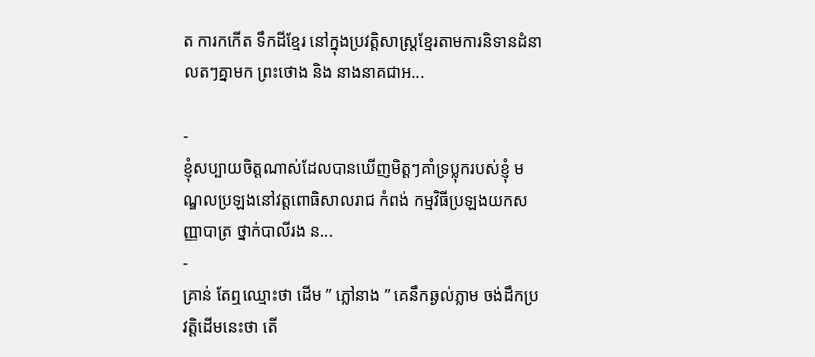ត ការកកើត ទឹកដីខ្មែរ នៅក្នុងប្រវត្ដិសាស្រ្ដខ្មែរតាមការនិទានដំនាលតៗគ្នាមក ព្រះថោង និង នាងនាគជាអ...

-
ខ្ញុំសប្បាយចិត្តណាស់ដែលបានឃើញមិត្តៗគាំទ្រប្លុករបស់ខ្ញុំ មណ្ឌលប្រឡងនៅវត្តពោធិសាលរាជ កំពង់ កម្មវិធីប្រឡងយកសញ្ញាបាត្រ ថ្នាក់បាលីរង ន...
-
គ្រាន់ តែឮឈ្មោះថា ដើម ” ភ្លៅនាង ” គេនឹកឆ្ងល់ភ្លាម ចង់ដឹកប្រវត្តិដើមនេះថា តើ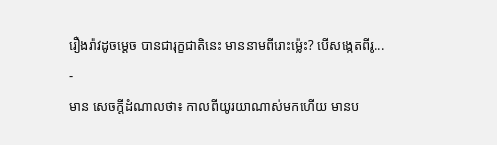រឿងរ៉ាវដូចម្ដេច បានជារុក្ខជាតិនេះ មាននាមពីរោះម្ល៉េះ? បើសង្កេតពីរូ...
-
មាន សេចក្ដីដំណាលថា៖ កាលពីយូរយាណាស់មកហើយ មានប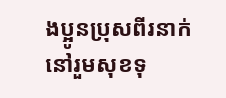ងប្អូនប្រុសពីរនាក់ នៅរួមសុខទុ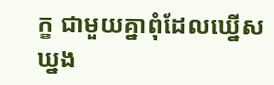ក្ខ ជាមួយគ្នាពុំដែលឃ្នើសឃ្នង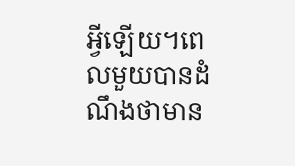អ្វីឡើយ។ពេលមួយបានដំណឹងថាមាន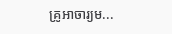គ្រូអាចារ្យម...